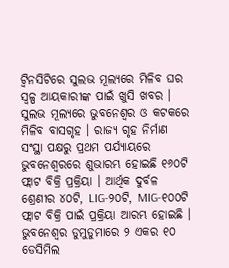ଟ୍ବିନସିଟିରେ ସୁଲଭ ମୂଲ୍ୟରେ ମିଳିବ ଘର
ସ୍ବଳ୍ପ ଆୟକାରୀଙ୍କ ପାଇଁ ଖୁସି ଖବର । ସୁଲଭ ମୂଲ୍ୟରେ ଭୁବନେଶ୍ବର ଓ କଟକରେ ମିଳିବ ବାସଗୃହ । ରାଜ୍ୟ ଗୃହ ନିର୍ମାଣ ସଂସ୍ଥା ପକ୍ଷରୁ ପ୍ରଥମ ପର୍ଯ୍ୟାୟରେ ଭୁବନେଶ୍ବରରେ ଶୁଭାରମ୍ଭ ହୋଇଛି ୧୬୦ଟି ଫ୍ଲାଟ ବିକ୍ରି ପ୍ରକ୍ରିୟା । ଆର୍ଥିକ ଦୁର୍ବଳ ଶ୍ରେଣୀର ୪୦ଟି, LIG-୨୦ଟି, MIG-୧୦୦ଟି ଫ୍ଲାଟ ବିକ୍ରି ପାଇଁ ପ୍ରକ୍ରିୟା ଆରମ୍ଭ ହୋଇଛି । ଭୁବନେଶ୍ବର ଡୁମୁଡୁମାରେ ୨ ଏକର ୧୦ ଡେସିମିଲ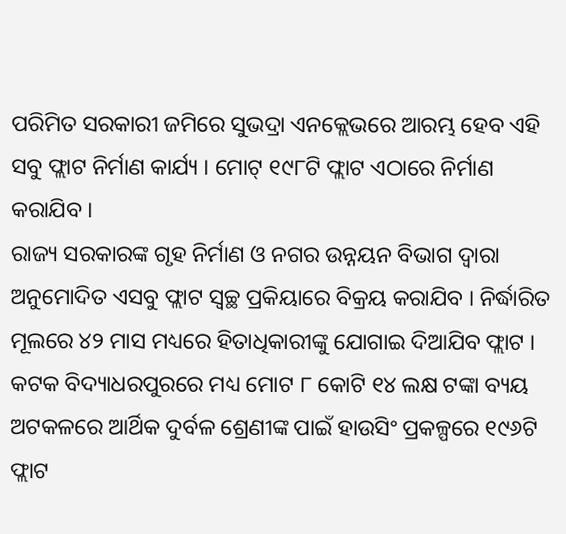ପରିମିତ ସରକାରୀ ଜମିରେ ସୁଭଦ୍ରା ଏନକ୍ଲେଭରେ ଆରମ୍ଭ ହେବ ଏହି ସବୁ ଫ୍ଲାଟ ନିର୍ମାଣ କାର୍ଯ୍ୟ । ମୋଟ୍ ୧୯୮ଟି ଫ୍ଲାଟ ଏଠାରେ ନିର୍ମାଣ କରାଯିବ ।
ରାଜ୍ୟ ସରକାରଙ୍କ ଗୃହ ନିର୍ମାଣ ଓ ନଗର ଉନ୍ନୟନ ବିଭାଗ ଦ୍ବାରା ଅନୁମୋଦିତ ଏସବୁ ଫ୍ଲାଟ ସ୍ବଚ୍ଛ ପ୍ରକିୟାରେ ବିକ୍ରୟ କରାଯିବ । ନିର୍ଦ୍ଧାରିତ ମୂଲରେ ୪୨ ମାସ ମଧ୍ୟରେ ହିତାଧିକାରୀଙ୍କୁ ଯୋଗାଇ ଦିଆଯିବ ଫ୍ଲାଟ । କଟକ ବିଦ୍ୟାଧରପୁରରେ ମଧ୍ୟ ମୋଟ ୮ କୋଟି ୧୪ ଲକ୍ଷ ଟଙ୍କା ବ୍ୟୟ ଅଟକଳରେ ଆର୍ଥିକ ଦୁର୍ବଳ ଶ୍ରେଣୀଙ୍କ ପାଇଁ ହାଉସିଂ ପ୍ରକଳ୍ପରେ ୧୯୬ଟି ଫ୍ଲାଟ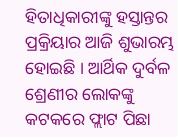ହିତାଧିକାରୀଙ୍କୁ ହସ୍ତାନ୍ତର ପ୍ରକ୍ରିୟାର ଆଜି ଶୁଭାରମ୍ଭ ହୋଇଛି । ଆର୍ଥିକ ଦୁର୍ବଳ ଶ୍ରେଣୀର ଲୋକଙ୍କୁ କଟକରେ ଫ୍ଲାଟ ପିଛା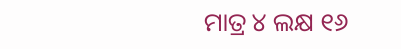ମାତ୍ର ୪ ଲକ୍ଷ ୧୬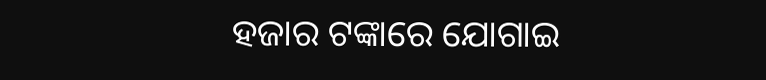ହଜାର ଟଙ୍କାରେ ଯୋଗାଇ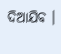ଦିଆଯିବ ।